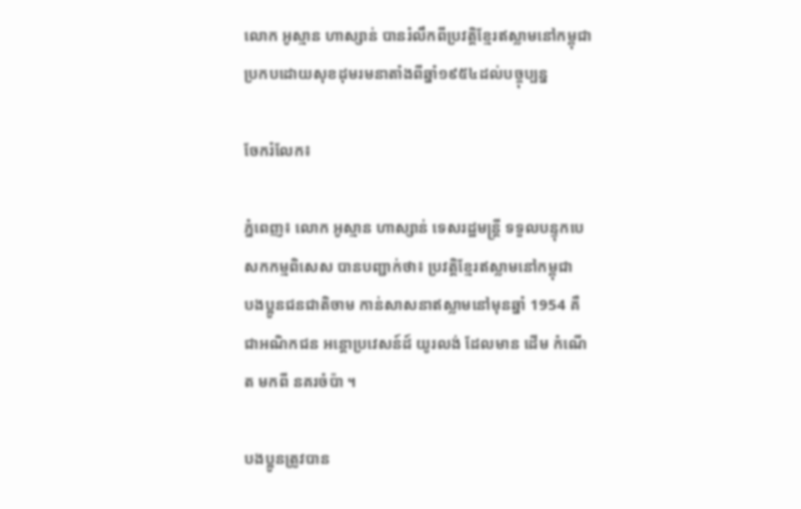លោក អូស្មាន ហាស្សាន់ បានរំលឹកពីប្រវត្តិខ្មែរឥស្លាមនៅកម្ពុជា ប្រកបដោយសុខដុមរមនាតាំងពីឆ្នាំ១៩៥៤ដល់បច្ចុប្បន្ន

ចែករំលែក៖

ភ្នំពេញ៖ លោក អូស្មាន ហាស្សាន់ ទេសរដ្ឋមន្ដ្រី ទទួលបន្ទុកបេសកកម្មពិសេស បានបញ្ជាក់ថា៖ ប្រវត្តិខ្មែរឥស្លាមនៅកម្ពុជា
បងប្អូនជនជាតិចាម កាន់សាសនាឥស្លាមនៅមុនឆ្នាំ 1954 គឺជាអណិកជន អន្តោប្រវេសន៍ដ៍ យូរលង់ ដែលមាន ដើម កំណើត មកពី នគរចំប៉ា ។

បងប្អូនត្រូវបាន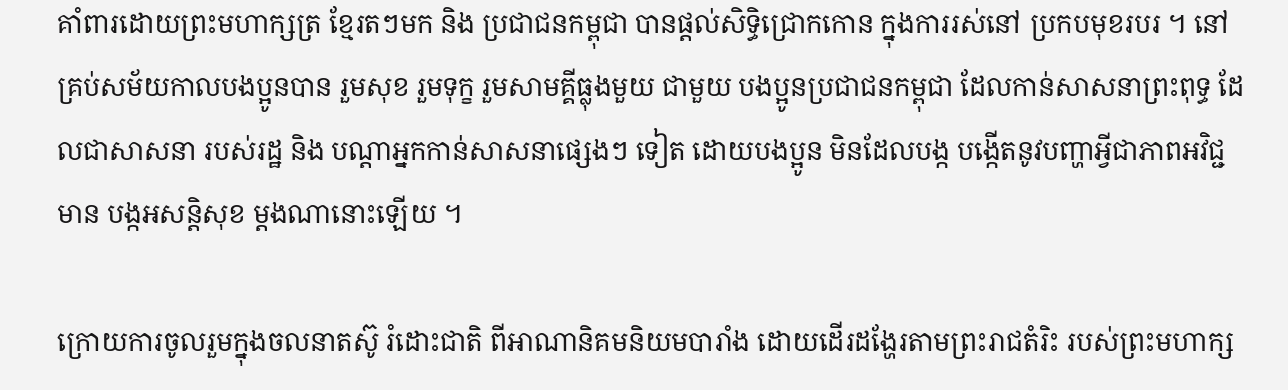គាំពារដោយព្រះមហាក្សត្រ ខ្មែរតៗមក និង ប្រជាជនកម្ពុជា បានផ្ដល់សិទ្ធិជ្រោកកោន ក្នុងការរស់នៅ ប្រកបមុខរបរ ។ នៅគ្រប់សម័យកាលបងប្អូនបាន រួមសុខ រួមទុក្ខ រួមសាមគ្គីធ្លុងមួយ ជាមួយ បងប្អូនប្រជាជនកម្ពុជា ដែលកាន់សាសនាព្រះពុទ្ធ ដែលជាសាសនា របស់រដ្ឋ និង បណ្ដាអ្នកកាន់សាសនាផ្សេងៗ ទៀត ដោយបងប្អូន មិនដែលបង្ក បង្កើតនូវបញ្ហាអ្វីជាភាពអវិជ្ជមាន បង្កអសន្តិសុខ ម្ដងណានោះឡើយ ។

ក្រោយការចូលរួមក្នុងចលនាតស៊ូ រំដោះជាតិ ពីអាណានិគមនិយមបារាំង ដោយដើរដង្ហែរតាមព្រះរាជតំរិះ របស់ព្រះមហាក្ស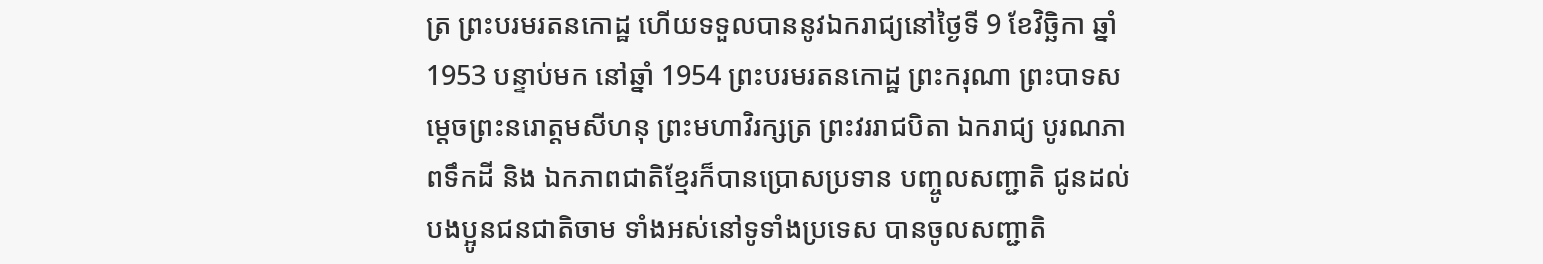ត្រ ព្រះបរមរតនកោដ្ឋ ហើយទទួលបាននូវឯករាជ្យនៅថ្ងៃទី 9 ខែវិច្ឆិកា ឆ្នាំ 1953 បន្ទាប់មក នៅឆ្នាំ 1954 ព្រះបរមរតនកោដ្ឋ ព្រះករុណា ព្រះបាទសម្ដេចព្រះនរោត្តមសីហនុ ព្រះមហាវិរក្សត្រ ព្រះវររាជបិតា ឯករាជ្យ បូរណភាពទឹកដី និង ឯកភាពជាតិខ្មែរក៏បានប្រោសប្រទាន បញ្ចូលសញ្ជាតិ ជូនដល់បងប្អូនជនជាតិចាម ទាំងអស់នៅទូទាំងប្រទេស បានចូលសញ្ជាតិ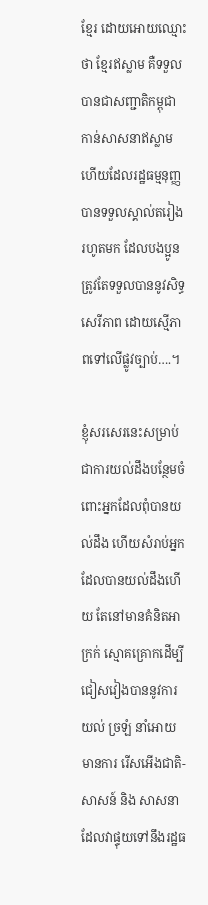ខ្មែរ ដោយអោយឈ្មោះថា ខ្មែរឥស្លាម គឺទទួលបានជាសញ្ជាតិកម្ពុជា កាន់សាសនាឥស្លាម ហើយដែលរដ្ឋធម្មនុញ្ញ បានទទួលស្គាល់តរៀង រហូតមក ដែលបងប្អូនត្រូវតែទទួលបាននូវសិទ្ធសេរីភាព ដោយស្មើភាពទៅលើផ្លូវច្បាប់….។

ខ្ញុំសរសេរនេះសម្រាប់ជាការយល់ដឹងបន្ថែមចំពោះអ្នកដែលពុំបានយល់ដឹង ហើយសំរាប់អ្នក ដែលបានយល់ដឹងហើយ តែនៅមានគំនិតអាក្រក់ ស្មោគគ្រោកដើម្បីជៀសវៀងបាននូវការយល់ ច្រឡំ នាំអោយមានការ រើសអើងជាតិ-សាសន៍ និង សាសនា ដែលវាផ្ទុយទៅនឹងរដ្ឋធ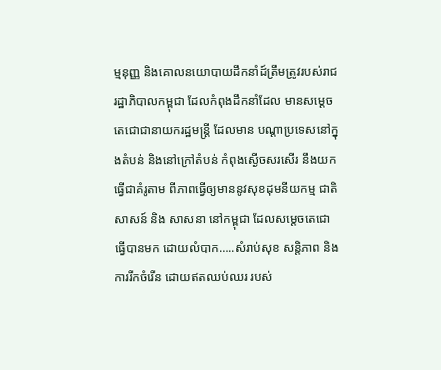ម្មនុញ្ញ និងគោលនយោបាយដឹកនាំដ៍ត្រឹមត្រូវរបស់រាជរដ្ឋាភិបាលកម្ពុជា ដែលកំពុងដឹកនាំដែល មានសម្ដេចតេជោជានាយករដ្ឋមន្ត្រី ដែលមាន បណ្ដាប្រទេសនៅក្នុងតំបន់ និងនៅក្រៅតំបន់ កំពុងស្ងើចសរសើរ នឹងយកធ្វើជាគំរូតាម ពីភាពធ្វើឲ្យមាននូវសុខដុមនីយកម្ម ជាតិសាសន៍ និង សាសនា នៅកម្ពុជា ដែលសម្ដេចតេជោធ្វើបានមក ដោយលំបាក…..សំរាប់សុខ សន្តិភាព និង ការរីកចំរើន ដោយឥតឈប់ឈរ របស់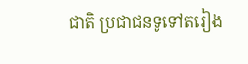ជាតិ ប្រជាជនទូទៅតរៀង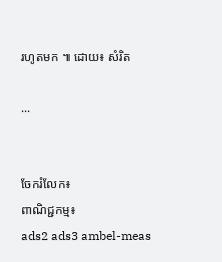រហូតមក ៕ ដោយ៖ សំរិត

...


ចែករំលែក៖
ពាណិជ្ជកម្ម៖
ads2 ads3 ambel-meas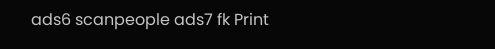ads6 scanpeople ads7 fk Print